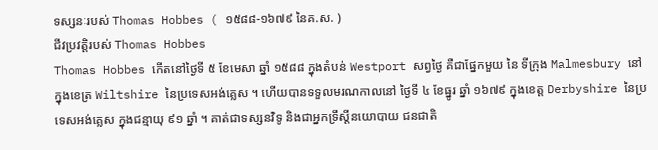ទស្សនៈរបស់ Thomas Hobbes ( ១៥៨៨-១៦៧៩ នៃគ.ស. )
ជីវប្រវត្តិរបស់ Thomas Hobbes
Thomas Hobbes កើតនៅថ្ងៃទី ៥ ខែមេសា ឆ្នាំ ១៥៨៨ ក្នុងតំបន់ Westport សព្វថ្ងៃ គឺជាផ្នែកមួយ នៃ ទីក្រុង Malmesbury នៅក្នុងខេត្រ Wiltshire នៃប្រទេសអង់គ្លេស ។ ហើយបានទទួលមរណកាលនៅ ថ្ងៃទី ៤ ខែធ្នូរ ឆ្នាំ ១៦៧៩ ក្នុងខេត្ត Derbyshire នៃប្រទេសអង់គ្លេស ក្នុងជន្មាយុ ៩១ ឆ្នាំ ។ គាត់ជាទស្សនវិទូ និងជាអ្នកទ្រឹស្តីនយោបាយ ជនជាតិ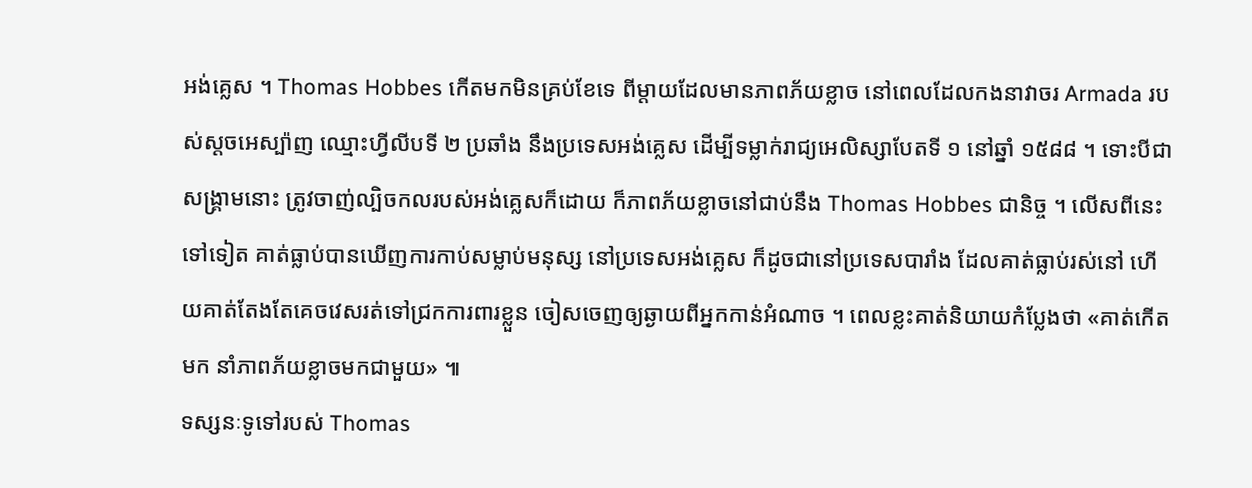អង់គ្លេស ។ Thomas Hobbes កើតមកមិនគ្រប់ខែទេ ពីម្តាយដែលមានភាពភ័យខ្លាច នៅពេលដែលកងនាវាចរ Armada របស់ស្តចអេស្ប៉ាញ ឈ្មោះហ្វីលីបទី ២ ប្រឆាំង នឹងប្រទេសអង់គ្លេស ដើម្បីទម្លាក់រាជ្យអេលិស្សាបែតទី ១ នៅឆ្នាំ ១៥៨៨ ។ ទោះបីជាសង្រ្គាមនោះ ត្រូវចាញ់ល្បិចកលរបស់អង់គ្លេសក៏ដោយ ក៏ភាពភ័យខ្លាចនៅជាប់នឹង Thomas Hobbes ជានិច្ច ។ លើសពីនេះទៅទៀត គាត់ធ្លាប់បានឃើញការកាប់សម្លាប់មនុស្ស នៅប្រទេសអង់គ្លេស ក៏ដូចជានៅប្រទេសបារាំង ដែលគាត់ធ្លាប់រស់នៅ ហើយគាត់តែងតែគេចវេសរត់ទៅជ្រកការពារខ្លួន ចៀសចេញឲ្យឆ្ងាយពីអ្នកកាន់អំណាច ។ ពេលខ្លះគាត់និយាយកំប្លែងថា «គាត់កើតមក នាំភាពភ័យខ្លាចមកជាមួយ» ៕
ទស្សនៈទូទៅរបស់ Thomas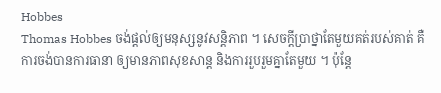Hobbes
Thomas Hobbes ចង់ផ្តល់ឲ្យមនុស្សនូវសន្តិភាព ។ សេចក្តីបា្រថ្នាតែមួយគត់របស់គាត់ គឺការចង់បានការធានា ឲ្យមានភាពសុខសាន្ត និងការរួបរួមគ្នាតែមួយ ។ ប៉ុន្តែ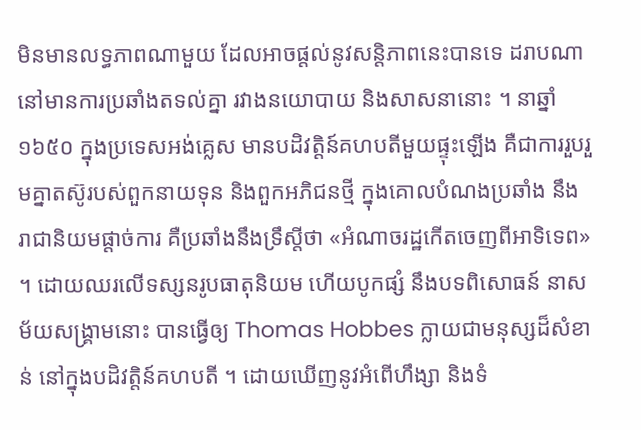មិនមានលទ្ធភាពណាមួយ ដែលអាចផ្តល់នូវសន្តិភាពនេះបានទេ ដរាបណា នៅមានការប្រឆាំងតទល់គ្នា រវាងនយោបាយ និងសាសនានោះ ។ នាឆ្នាំ ១៦៥០ ក្នុងប្រទេសអង់គ្លេស មានបដិវត្តិន៍គហបតីមួយផ្ទុះឡើង គឺជាការរួបរួមគ្នាតស៊ូរបស់ពួកនាយទុន និងពួកអភិជនថ្មី ក្នុងគោលបំណងប្រឆាំង នឹងរាជានិយមផ្តាច់ការ គឺប្រឆាំងនឹងទ្រឹស្តីថា «អំណាចរដ្ឋកើតចេញពីអាទិទេព» ។ ដោយឈរលើទស្សនរូបធាតុនិយម ហើយបូកផ្សំ នឹងបទពិសោធន៍ នាសម័យសង្រ្គាមនោះ បានធ្វើឲ្យ Thomas Hobbes ក្លាយជាមនុស្សដ៏សំខាន់ នៅក្នុងបដិវត្តិន៍គហបតី ។ ដោយឃើញនូវអំពើហឹង្សា និងទំ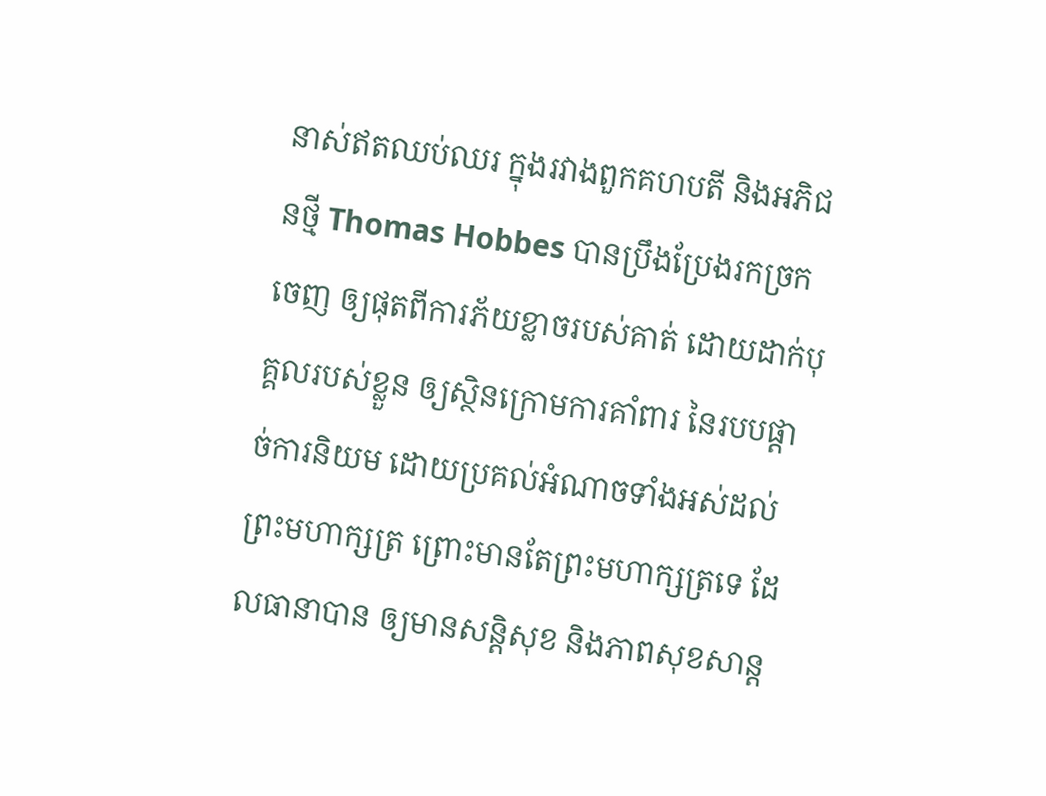នាស់ឥតឈប់ឈរ ក្នុងរវាងពួកគហបតី និងអភិជនថ្មី Thomas Hobbes បានប្រឹងប្រែងរកច្រកចេញ ឲ្យផុតពីការភ័យខ្លាចរបស់គាត់ ដោយដាក់បុគ្គលរបស់ខ្លួន ឲ្យស្ថិនក្រោមការគាំពារ នៃរបបផ្តាច់ការនិយម ដោយប្រគល់អំណាចទាំងអស់ដល់ព្រះមហាក្សត្រ ព្រោះមានតែព្រះមហាក្សត្រទេ ដែលធានាបាន ឲ្យមានសន្តិសុខ និងភាពសុខសាន្ត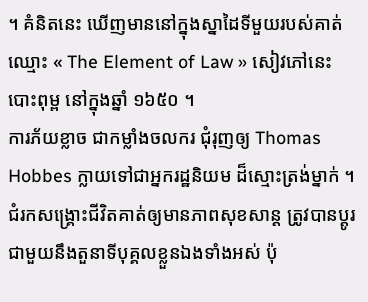។ គំនិតនេះ ឃើញមាននៅក្នុងស្នាដៃទីមួយរបស់គាត់ឈ្មោះ « The Element of Law » សៀវភៅនេះ បោះពុម្ព នៅក្នុងឆ្នាំ ១៦៥០ ។
ការភ័យខ្លាច ជាកម្លាំងចលករ ជុំរុញឲ្យ Thomas Hobbes ក្លាយទៅជាអ្នករដ្ឋនិយម ដ៏ស្មោះត្រង់ម្នាក់ ។ជំរកសង្រ្គោះជីវិតគាត់ឲ្យមានភាពសុខសាន្ត ត្រូវបានប្តូរ ជាមួយនឹងតួនាទីបុគ្គលខ្លួនឯងទាំងអស់ ប៉ុ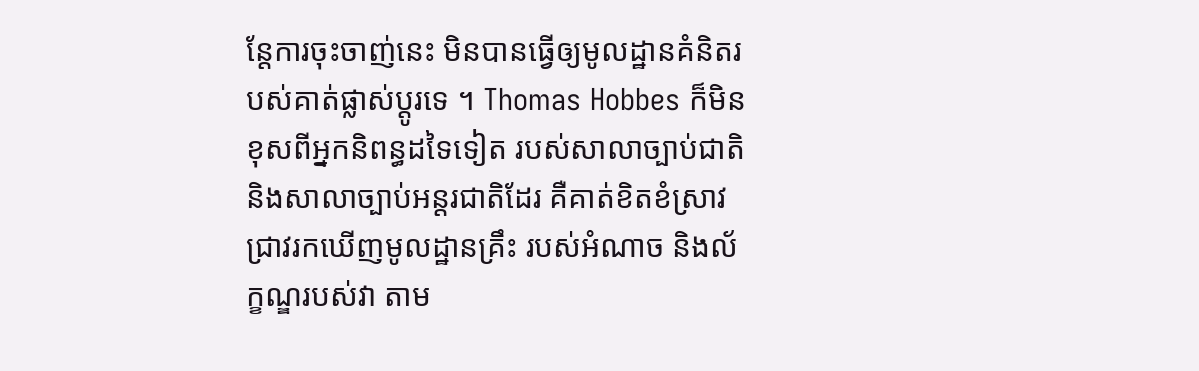ន្តែការចុះចាញ់នេះ មិនបានធ្វើឲ្យមូលដ្ឋានគំនិតរបស់គាត់ផ្លាស់ប្តូរទេ ។ Thomas Hobbes ក៏មិនខុសពីអ្នកនិពន្ធដទៃទៀត របស់សាលាច្បាប់ជាតិ និងសាលាច្បាប់អន្តរជាតិដែរ គឺគាត់ខិតខំស្រាវជ្រាវរកឃើញមូលដ្ឋានគ្រឹះ របស់អំណាច និងល័ក្ខណ្ឌរបស់វា តាម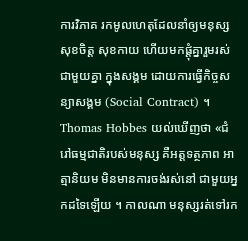ការវិភាគ រកមូលហេតុដែលនាំឲ្យមនុស្សសុខចិត្ត សុខកាយ ហើយមកផ្តុំគ្នារួមរស់ជាមួយគ្នា ក្នុងសង្គម ដោយការធ្វើកិច្ចសន្យាសង្គម (Social Contract) ។ Thomas Hobbes យល់ឃើញថា «ជំរៅធម្មជាតិរបស់មនុស្ស គឺអត្តទត្ថភាព អាត្មានិយម មិនមានការចង់រស់នៅ ជាមួយអ្នកដទៃឡើយ ។ កាលណា មនុស្សរត់ទៅរក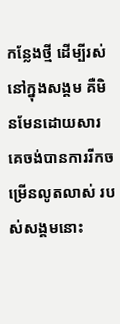កន្លែងថ្មី ដើម្បីរស់នៅក្នុងសង្គម គឺមិនមែនដោយសារ គេចង់បានការរីកចម្រើនលូតលាស់ របស់សង្គមនោះ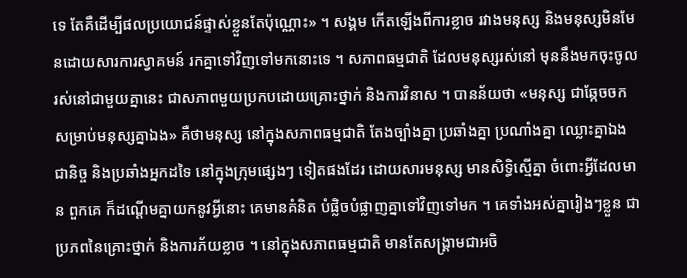ទេ តែគឺដើម្បីផលប្រយោជន៍ផ្ទាស់ខ្លួនតែប៉ុណ្ណោះ» ។ សង្គម កើតឡើងពីការខ្លាច រវាងមនុស្ស និងមនុស្សមិនមែនដោយសារការស្វាគមន៍ រកគ្នាទៅវិញទៅមកនោះទេ ។ សភាពធម្មជាតិ ដែលមនុស្សរស់នៅ មុននឹងមកចុះចូលរស់នៅជាមួយគ្នានេះ ជាសភាពមួយប្រកបដោយគ្រោះថ្នាក់ និងការវិនាស ។ បានន័យថា «មនុស្ស ជាឆ្កែចចកសម្រាប់មនុស្សគ្នាឯង» គឺថាមនុស្ស នៅក្នុងសភាពធម្មជាតិ តែងច្បាំងគ្នា ប្រឆាំងគ្នា ប្រណាំងគ្នា ឈ្លោះគ្នាឯង ជានិច្ច និងប្រឆាំងអ្នកដទៃ នៅក្នុងក្រុមផ្សេងៗ ទៀតផងដែរ ដោយសារមនុស្ស មានសិទ្ធិស្មើគ្នា ចំពោះអ្វីដែលមាន ពួកគេ ក៏ដណ្តើមគ្នាយកនូវអ្វីនោះ គេមានគំនិត បំផ្លិចបំផ្លាញគ្នាទៅវិញទៅមក ។ គេទាំងអស់គ្នារៀងៗខ្លួន ជាប្រភពនៃគ្រោះថ្នាក់ និងការភ័យខ្លាច ។ នៅក្នុងសភាពធម្មជាតិ មានតែសង្រ្គាមជាអចិ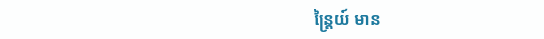ន្រ្តៃយ៍ មាន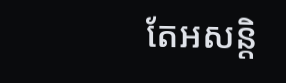តែអសន្តិ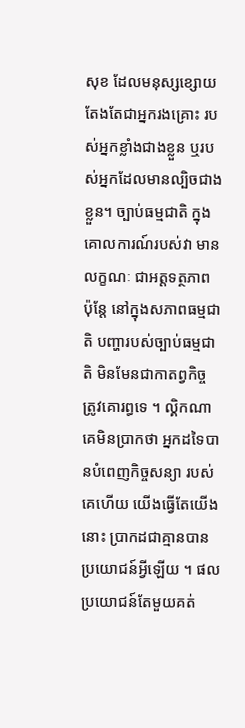សុខ ដែលមនុស្សខ្សោយ តែងតែជាអ្នករងគ្រោះ របស់អ្នកខ្លាំងជាងខ្លួន ឬរបស់អ្នកដែលមានល្បិចជាងខ្លួន។ ច្បាប់ធម្មជាតិ ក្នុងគោលការណ៍របស់វា មានលក្ខណៈ ជាអត្តទត្ថភាព ប៉ុន្តែ នៅក្នុងសភាពធម្មជាតិ បញ្ហារបស់ច្បាប់ធម្មជាតិ មិនមែនជាកាតព្វកិច្ច ត្រូវគោរព្ធទេ ។ ល្គិកណា គេមិនប្រាកថា អ្នកដទៃបានបំពេញកិច្ចសន្យា របស់គេហើយ យើងធ្វើតែយើងនោះ ប្រាកដជាគ្មានបានប្រយោជន៍អ្វីឡើយ ។ ផលប្រយោជន៍តែមួយគត់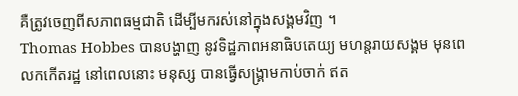គឺត្រូវចេញពីសភាពធម្មជាតិ ដើម្បីមករស់នៅក្នុងសង្គមវិញ ។
Thomas Hobbes បានបង្ហាញ នូវទិដ្ឋភាពអនាធិបតេយ្យ មហន្តរាយសង្គម មុនពេលកកើតរដ្ឋ នៅពេលនោះ មនុស្ស បានធ្វើសង្រ្គាមកាប់ចាក់ ឥត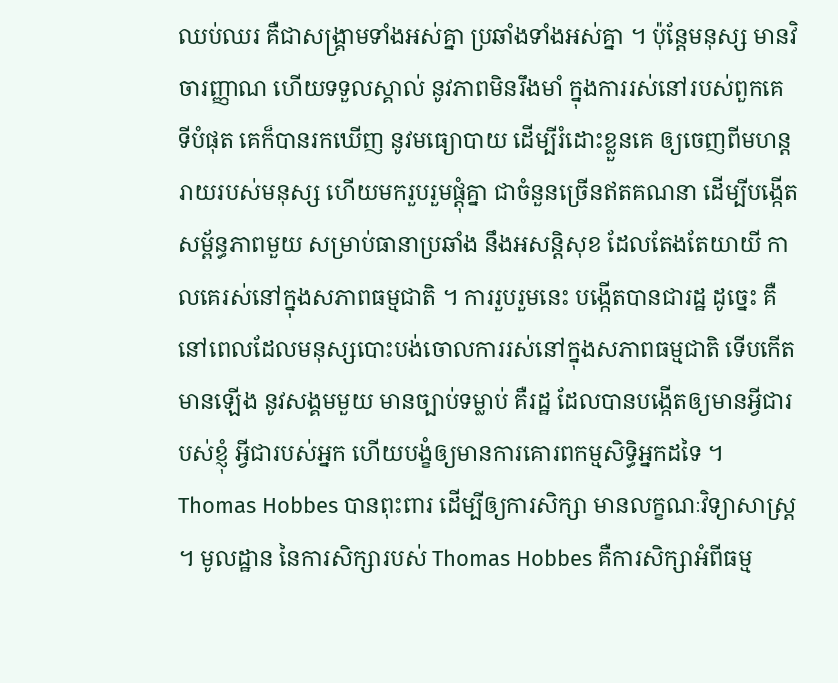ឈប់ឈរ គឺជាសង្គ្រាមទាំងអស់គ្នា ប្រឆាំងទាំងអស់គ្នា ។ ប៉ុន្តែមនុស្ស មានវិចារញ្ញាណ ហើយទទួលស្គាល់ នូវភាពមិនរឹងមាំ ក្នុងការរស់នៅរបស់ពួកគេ ទីបំផុត គេក៏បានរកឃើញ នូវមធ្យោបាយ ដើម្បីរំដោះខ្លួនគេ ឲ្យចេញពីមហន្តរាយរបស់មនុស្ស ហើយមករួបរួមផ្តុំគ្នា ជាចំនួនច្រើនឥតគណនា ដើម្បីបង្កើតសម្ព័ន្ធភាពមួយ សម្រាប់ធានាប្រឆាំង នឹងអសន្តិសុខ ដែលតែងតែយាយី កាលគេរស់នៅក្នុងសភាពធម្មជាតិ ។ ការរួបរួមនេះ បង្កើតបានជារដ្ឋ ដូច្នេះ គឺនៅពេលដែលមនុស្សបោះបង់ចោលការរស់នៅក្នុងសភាពធម្មជាតិ ទើបកើតមានឡើង នូវសង្គមមួយ មានច្បាប់ទម្លាប់ គឺរដ្ឋ ដែលបានបង្កើតឲ្យមានអ្វីជារបស់ខ្ញុំ អ្វីជារបស់អ្នក ហើយបង្ខំឲ្យមានការគោរពកម្មសិទ្ធិអ្នកដទៃ ។
Thomas Hobbes បានពុះពារ ដើម្បីឲ្យការសិក្សា មានលក្ខណៈវិទ្យាសាស្រ្ត ។ មូលដ្ឋាន នៃការសិក្សារបស់ Thomas Hobbes គឺការសិក្សាអំពីធម្ម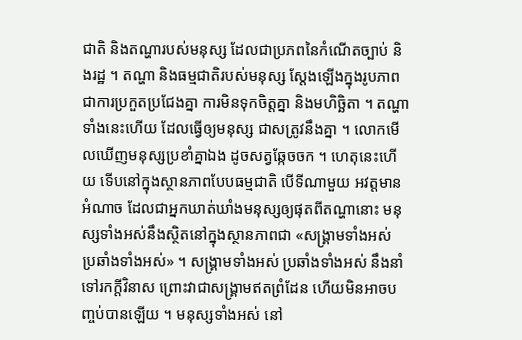ជាតិ និងតណ្ហារបស់មនុស្ស ដែលជាប្រភពនៃកំណើតច្បាប់ និងរដ្ឋ ។ តណ្ហា និងធម្មជាតិរបស់មនុស្ស ស្តែងឡើងក្នុងរូបភាពជាការប្រកួតប្រជែងគ្នា ការមិនទុកចិត្តគ្នា និងមហិច្ឆិតា ។ តណ្ហាទាំងនេះហើយ ដែលធ្វើឲ្យមនុស្ស ជាសត្រូវនឹងគ្នា ។ លោកមើលឃើញមនុស្សប្រខាំគ្នាឯង ដូចសត្វឆ្កែចចក ។ ហេតុនេះហើយ ទើបនៅក្នុងស្ថានភាពបែបធម្មជាតិ បើទីណាមួយ អវត្តមានអំណាច ដែលជាអ្នកឃាត់ឃាំងមនុស្សឲ្យផុតពីតណ្ហានោះ មនុស្សទាំងអស់នឹងស្ថិតនៅក្នុងស្ថានភាពជា «សង្រ្គាមទាំងអស់ ប្រឆាំងទាំងអស់» ។ សង្រ្គាមទាំងអស់ ប្រឆាំងទាំងអស់ នឹងនាំទៅរកក្តីវិនាស ព្រោះវាជាសង្រ្គាមឥតព្រំដែន ហើយមិនអាចបញ្ចប់បានឡើយ ។ មនុស្សទាំងអស់ នៅ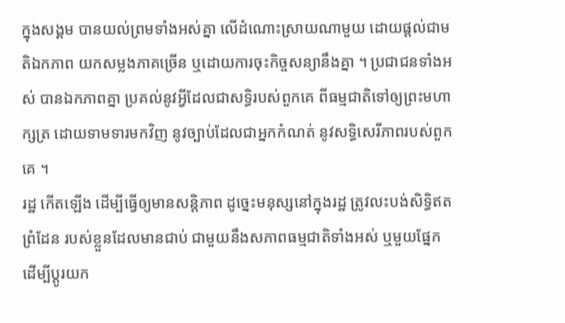ក្នុងសង្គម បានយល់ព្រមទាំងអស់គ្នា លើដំណោះស្រាយណាមួយ ដោយផ្តល់ជាមតិឯកភាព យកសម្លងភាគច្រើន ឬដោយការចុះកិច្ចសន្យានឹងគ្នា ។ ប្រជាជនទាំងអស់ បានឯកភាពគ្នា ប្រគល់នូវអ្វីដែលជាសទ្ធិរបស់ពួកគេ ពីធម្មជាតិទៅឲ្យព្រះមហាក្សត្រ ដោយទាមទារមកវិញ នូវច្បាប់ដែលជាអ្នកកំណត់ នូវសទ្ធិសេរីភាពរបស់ពួកគេ ។
រដ្ឋ កើតឡើង ដើម្បីធ្វើឲ្យមានសន្តិភាព ដូច្នេះមនុស្សនៅក្នុងរដ្ឋ ត្រូវលះបង់សិទ្ធិឥតព្រំដែន របស់ខ្លួនដែលមានជាប់ ជាមួយនឹងសភាពធម្មជាតិទាំងអស់ ឬមួយផ្នែក ដើម្បីប្តូរយក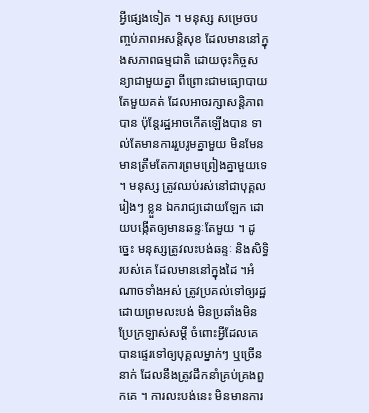អ្វីផ្សេងទៀត ។ មនុស្ស សម្រេចបញ្ចប់ភាពអសន្តិសុខ ដែលមាននៅក្នុងសភាពធម្មជាតិ ដោយចុះកិច្ចសន្យាជាមួយគ្នា ពីព្រោះជាមធ្យោបាយតែមួយគត់ ដែលអាចរក្សាសន្តិភាពបាន ប៉ុន្តែរដ្ឋអាចកើតឡើងបាន ទាល់តែមានការរួបរូមគ្នាមួយ មិនមែនមានត្រឹមតែការព្រមព្រៀងគ្នាមួយទេ ។ មនុស្ស ត្រូវឈប់រស់នៅជាបុគ្គលរៀងៗ ខ្លួន ឯករាជ្យដោយឡែក ដោយបង្កើតឲ្យមានឆន្ទៈតែមួយ ។ ដូច្នេះ មនុស្សត្រូវលះបង់ឆន្ទៈ និងសិទ្ធិរបស់គេ ដែលមាននៅក្នុងដៃ ។អំណាចទាំងអស់ ត្រូវប្រគល់ទៅឲ្យរដ្ឋ ដោយព្រមលះបង់ មិនប្រឆាំងមិនប្រែក្រឡាស់សម្តី ចំពោះអ្វីដែលគេបានផ្ទេរទៅឲ្យបុគ្គលម្នាក់ៗ ឬច្រើននាក់ ដែលនឹងត្រូវដឹកនាំគ្រប់គ្រងពួកគេ ។ ការលះបង់នេះ មិនមានការ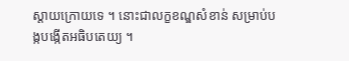ស្តាយក្រោយទេ ។ នោះជាលក្ខខណ្ឌសំខាន់ សម្រាប់បង្កបង្កើតអធិបតេយ្យ ។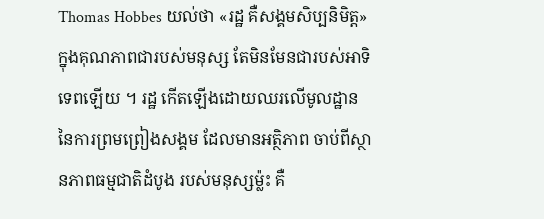Thomas Hobbes យល់ថា «រដ្ឋ គឺសង្គមសិប្បនិមិត្ត» ក្នុងគុណភាពជារបស់មនុស្ស តែមិនមែនជារបស់អាទិទេពឡើយ ។ រដ្ឋ កើតឡើងដោយឈរលើមូលដ្ឋាន នៃការព្រមព្រៀងសង្គម ដែលមានអត្ថិភាព ចាប់ពីស្ថានភាពធម្មជាតិដំបូង របស់មនុស្សម្ល៉ះ គឺ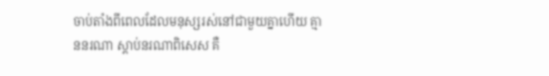ចាប់តាំងពីពេលដែលមនុស្សរស់នៅជាមួយគ្នាហើយ គ្មាននរណា ស្តាប់នរណាពិសេស គឺ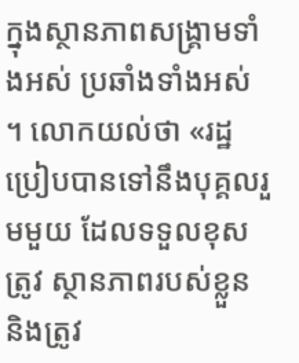ក្នុងស្ថានភាពសង្រ្គាមទាំងអស់ ប្រឆាំងទាំងអស់ ។ លោកយល់ថា «រដ្ឋ ប្រៀបបានទៅនឹងបុគ្គលរួមមួយ ដែលទទួលខុសត្រូវ ស្ថានភាពរបស់ខ្លួន និងត្រូវ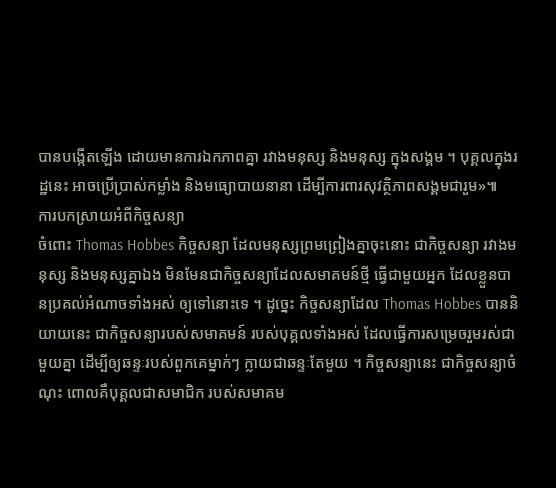បានបង្កើតឡើង ដោយមានការឯកភាពគ្នា រវាងមនុស្ស និងមនុស្ស ក្នុងសង្គម ។ បុគ្គលក្នុងរដ្ឋនេះ អាចប្រើប្រាស់កម្លាំង និងមធ្យោបាយនានា ដើម្បីការពារសុវត្ថិភាពសង្គមជារួម»៕
ការបកស្រាយអំពីកិច្ចសន្យា
ចំពោះ Thomas Hobbes កិច្ចសន្យា ដែលមនុស្សព្រមព្រៀងគ្នាចុះនោះ ជាកិច្ចសន្យា រវាងមនុស្ស និងមនុស្សគ្នាឯង មិនមែនជាកិច្ចសន្យាដែលសមាគមន៍ថ្មី ធ្វើជាមួយអ្នក ដែលខ្លួនបានប្រគល់អំណាចទាំងអស់ ឲ្យទៅនោះទេ ។ ដូច្នេះ កិច្ចសន្យាដែល Thomas Hobbes បាននិយាយនេះ ជាកិច្ចសន្យារបស់សមាគមន៍ របស់បុគ្គលទាំងអស់ ដែលធ្វើការសម្រេចរួមរស់ជាមួយគ្នា ដើម្បីឲ្យឆន្ទៈរបស់ពួកគេម្នាក់ៗ ក្លាយជាឆន្ទៈតែមួយ ។ កិច្ចសន្យានេះ ជាកិច្ចសន្យាចំណុះ ពោលគឺបុគ្គលជាសមាជិក របស់សមាគម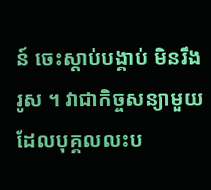ន៍ ចេះស្តាប់បង្គាប់ មិនរឹងរូស ។ វាជាកិច្ចសន្យាមួយ ដែលបុគ្គលលះប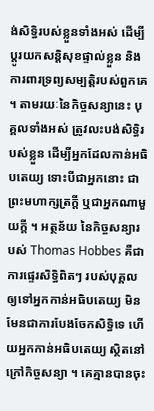ង់សិទ្ធិរបស់ខ្លួនទាំងអស់ ដើម្បីប្តូរយកសន្តិសុខផ្ទាល់ខ្លួន និងការពារទ្រព្យសម្បត្តិរបស់ពួកគេ ។ តាមរយៈនៃកិច្ចសន្យានេះ បុគ្គលទាំងអស់ ត្រូវលះបង់សិទ្ធិរបស់ខ្លួន ដើម្បីអ្នកដែលកាន់អធិបតេយ្យ ទោះបីជាអ្នកនោះ ជាព្រះមហាក្សត្រក្តី ឬជាអ្នកណាមួយក្តី ។ អត្ថន័យ នៃកិច្ចសន្យារបស់ Thomas Hobbes គឺជាការផ្ទេរសិទ្ធិពិតៗ របស់បុគ្គល ឲ្យទៅអ្នកកាន់អធិបតេយ្យ មិនមែនជាការបែងចែកសិទ្ធិទេ ហើយអ្នកកាន់អធិបតេយ្យ ស្ថិតនៅក្រៅកិច្ចសន្យា ។ គេគ្មានបានចុះ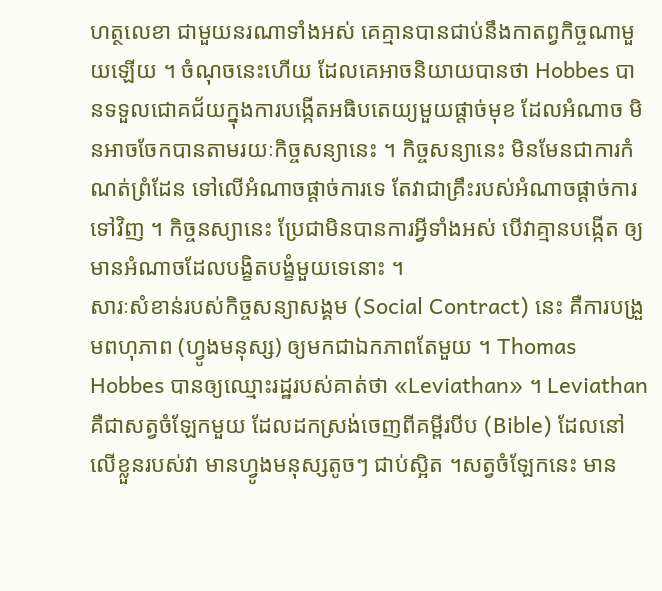ហត្ថលេខា ជាមួយនរណាទាំងអស់ គេគ្មានបានជាប់នឹងកាតព្វកិច្ចណាមួយឡើយ ។ ចំណុចនេះហើយ ដែលគេអាចនិយាយបានថា Hobbes បានទទួលជោគជ័យក្នុងការបង្កើតអធិបតេយ្យមួយផ្តាច់មុខ ដែលអំណាច មិនអាចចែកបានតាមរយៈកិច្ចសន្យានេះ ។ កិច្ចសន្យានេះ មិនមែនជាការកំណត់ព្រំដែន ទៅលើអំណាចផ្តាច់ការទេ តែវាជាគ្រឹះរបស់អំណាចផ្តាច់ការទៅវិញ ។ កិច្ចនស្យានេះ ប្រែជាមិនបានការអ្វីទាំងអស់ បើវាគ្មានបង្កើត ឲ្យមានអំណាចដែលបង្ខិតបង្ខំមួយទេនោះ ។
សារៈសំខាន់របស់កិច្ចសន្យាសង្គម (Social Contract) នេះ គឺការបង្រួមពហុភាព (ហ្វូងមនុស្ស) ឲ្យមកជាឯកភាពតែមួយ ។ Thomas Hobbes បានឲ្យឈ្មោះរដ្ឋរបស់គាត់ថា «Leviathan» ។ Leviathan គឺជាសត្វចំឡែកមួយ ដែលដកស្រង់ចេញពីគម្ពីរបីប (Bible) ដែលនៅលើខ្លួនរបស់វា មានហ្វូងមនុស្សតូចៗ ជាប់ស្អិត ។សត្វចំឡែកនេះ មាន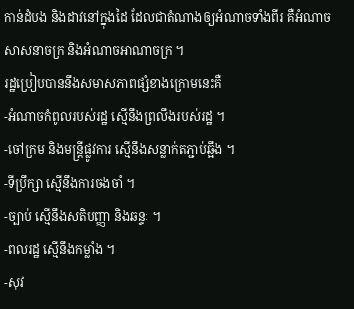កាន់ដំបង និងដាវនៅក្នុងដៃ ដែលជាតំណាងឲ្យអំណាចទាំងពីរ គឺអំណាចសាសនាចក្រ និងអំណាចអាណាចក្រ ។
រដ្ឋប្រៀបបាននឹងសមាសភាពផ្សំខាងក្រោមនេះគឺ
-អំណាចកំពូលរបស់រដ្ឋ ស្មើនឹងព្រលឹងរបស់រដ្ឋ ។
-ចៅក្រម និងមន្រ្តីផ្លូវការ ស្មើនឹងសន្លាក់តភ្ជាប់ឆ្អឹង ។
-ទីប្រឹក្សា ស្មើនឹងការចងចាំ ។
-ច្បាប់ ស្មើនឹងសតិបញ្ញា និងឆន្ទៈ ។
-ពលរដ្ឋ ស្មើនឹងកម្លាំង ។
-សុវ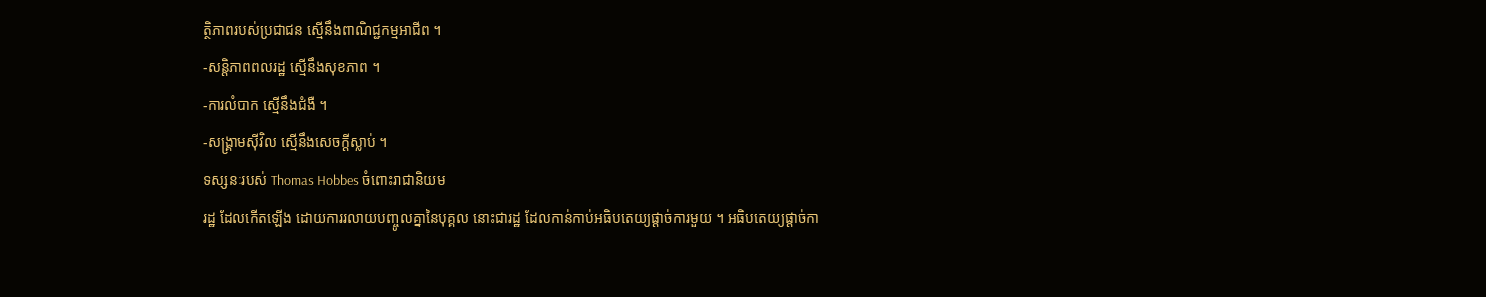ត្ថិភាពរបស់ប្រជាជន ស្មើនឹងពាណិជ្ជកម្មអាជីព ។
-សន្តិភាពពលរដ្ឋ ស្មើនឹងសុខភាព ។
-ការលំបាក ស្មើនឹងជំងឺ ។
-សង្រ្គាមស៊ីវិល ស្មើនឹងសេចក្តីស្លាប់ ។
ទស្សនៈរបស់ Thomas Hobbes ចំពោះរាជានិយម
រដ្ឋ ដែលកើតឡើង ដោយការរលាយបញ្ចូលគ្នានៃបុគ្គល នោះជារដ្ឋ ដែលកាន់កាប់អធិបតេយ្យផ្តាច់ការមួយ ។ អធិបតេយ្យផ្តាច់កា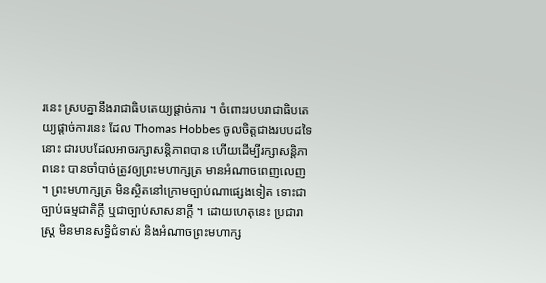រនេះ ស្របគ្នានឹងរាជាធិបតេយ្យផ្តាច់ការ ។ ចំពោះរបបរាជាធិបតេយ្យផ្តាច់ការនេះ ដែល Thomas Hobbes ចូលចិត្តជាងរបបដទៃនោះ ជារបបដែលអាចរក្សាសន្តិភាពបាន ហើយដើម្បីរក្សាសន្តិភាពនេះ បានចាំបាច់ត្រូវឲ្យព្រះមហាក្សត្រ មានអំណាចពេញលេញ ។ ព្រះមហាក្សត្រ មិនស្ថិតនៅក្រោមច្បាប់ណាផេ្សងទៀត ទោះជាច្បាប់ធម្មជាតិក្តី ឬជាច្បាប់សាសនាក្តី ។ ដោយហេតុនេះ ប្រជារាស្រ្ត មិនមានសទ្ធិជំទាស់ និងអំណាចព្រះមហាក្ស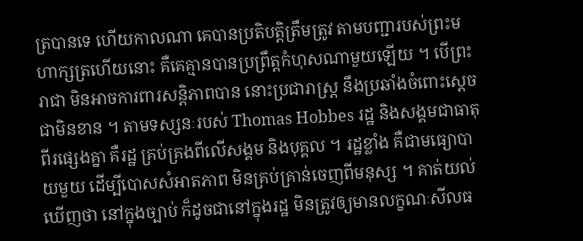ត្របានទេ ហើយកាលណា គេបានប្រតិបត្តិត្រឹមត្រូវ តាមបញ្ជារបស់ព្រះមហាក្សត្រហើយនោះ គឺគេគ្មានបានប្រព្រឹត្តកំហុសណាមួយឡើយ ។ បើព្រះរាជា មិនអាចការពារសន្តិភាពបាន នោះប្រជារាស្រ្ត នឹងប្រឆាំងចំពោះស្តេច ជាមិនខាន ។ តាមទស្សនៈរបស់ Thomas Hobbes រដ្ឋ និងសង្គមជាធាតុពីរផ្សេងគ្នា គឺរដ្ឋ គ្រប់គ្រងពីលើសង្គម និងបុគ្គល ។ រដ្ឋខ្លាំង គឺជាមធ្យោបាយមួយ ដើម្បីបោសសំអាតភាព មិនគ្រប់គ្រាន់ចេញពីមនុស្ស ។ គាត់យល់ឃើញថា នៅក្នុងច្បាប់ ក៏ដូចជានៅក្នុងរដ្ឋ មិនត្រូវឲ្យមានលក្ខណៈសីលធ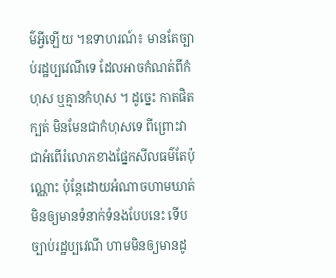ម៌អ្វីឡើយ ។ឧទាហរណ៍៖ មានតែច្បាប់រដ្ឋប្បវេណីទេ ដែលអាចកំណត់ពីកំហុស ឬគ្មានកំហុស ។ ដូច្នេះ កាតផិតក្បត់ មិនមែនជាកំហុសទេ ពីព្រោះវាជាអំពើរំលោភខាងផ្នែកសីលធម៌តែប៉ុណ្ណោះ ប៉ុន្តែដោយអំណាចហាមឃាត់ មិនឲ្យមានទំនាក់ទំនងបែបនេះ ទើបច្បាប់រដ្ឋប្បវេណី ហាមមិនឲ្យមានដូ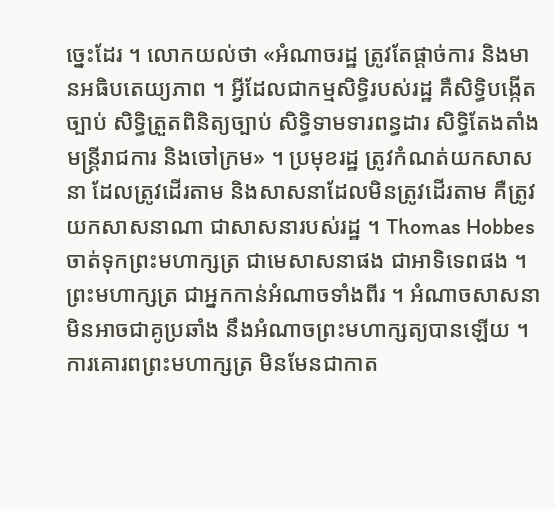ច្នេះដែរ ។ លោកយល់ថា «អំណាចរដ្ឋ ត្រូវតែផ្តាច់ការ និងមានអធិបតេយ្យភាព ។ អ្វីដែលជាកម្មសិទ្ធិរបស់រដ្ឋ គឺសិទ្ធិបង្កើតច្បាប់ សិទ្ធិត្រួតពិនិត្យច្បាប់ សិទ្ធិទាមទារពន្ធដារ សិទ្ធិតែងតាំងមន្រ្តីរាជការ និងចៅក្រម» ។ ប្រមុខរដ្ឋ ត្រូវកំណត់យកសាសនា ដែលត្រូវដើរតាម និងសាសនាដែលមិនត្រូវដើរតាម គឺត្រូវយកសាសនាណា ជាសាសនារបស់រដ្ឋ ។ Thomas Hobbes ចាត់ទុកព្រះមហាក្សត្រ ជាមេសាសនាផង ជាអាទិទេពផង ។ ព្រះមហាក្សត្រ ជាអ្នកកាន់អំណាចទាំងពីរ ។ អំណាចសាសនា មិនអាចជាគូប្រឆាំង នឹងអំណាចព្រះមហាក្សត្យបានឡើយ ។ ការគោរពព្រះមហាក្សត្រ មិនមែនជាកាត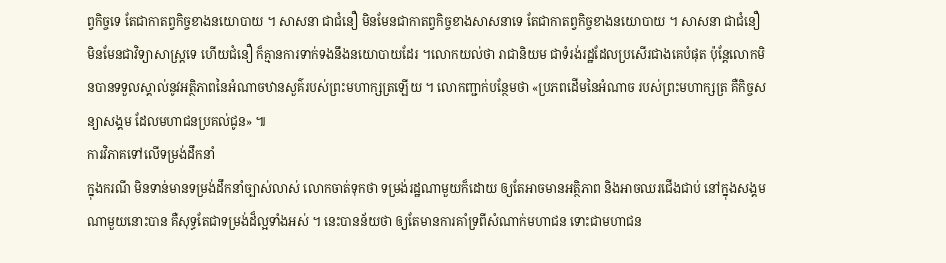ព្វកិច្ចទេ តែជាកាតព្វកិច្ចខាងនយោបាយ ។ សាសនា ជាជំនឿ មិនមែនជាកាតព្វកិច្ចខាងសាសនាទេ តែជាកាតព្វកិច្ចខាងនយោបាយ ។ សាសនា ជាជំនឿ មិនមែនជាវិទ្យាសាស្រ្តទេ ហើយជំនឿ ក៏គ្មានការទាក់ទងនឹងនយោបាយដែរ ។លោកយល់ថា រាជានិយម ជាទំរង់រដ្ឋដែលប្រសើរជាងគេបំផុត ប៉ុន្តែលោកមិនបានទទួលស្គាល់នូវអត្ថិភាពនៃអំណាចឋានសួគ៌របស់ព្រះមហាក្សត្រឡើយ ។ លោកញ្ជាក់បន្ថែមថា «ប្រភពដើមនៃអំណាច របស់ព្រះមហាក្សត្រ គឺកិច្ចសន្យាសង្គម ដែលមហាជនប្រគល់ជូន» ៕
ការវិភាគទៅលើទម្រង់ដឹកនាំ
ក្នុងករណី មិនទាន់មានទម្រង់ដឹកនាំច្បាស់លាស់ លោកចាត់ទុកថា ទម្រង់រដ្ឋណាមួយក៏ដោយ ឲ្យតែអាចមានអត្ថិភាព និងអាចឈរជើងជាប់ នៅក្នុងសង្គមណាមួយនោះបាន គឺសុទ្ធតែជាទម្រង់ដ៏ល្អទាំងអស់ ។ នេះបានន័យថា ឲ្យតែមានការគាំទ្រពីសំណាក់មហាជន ទោះជាមហាជន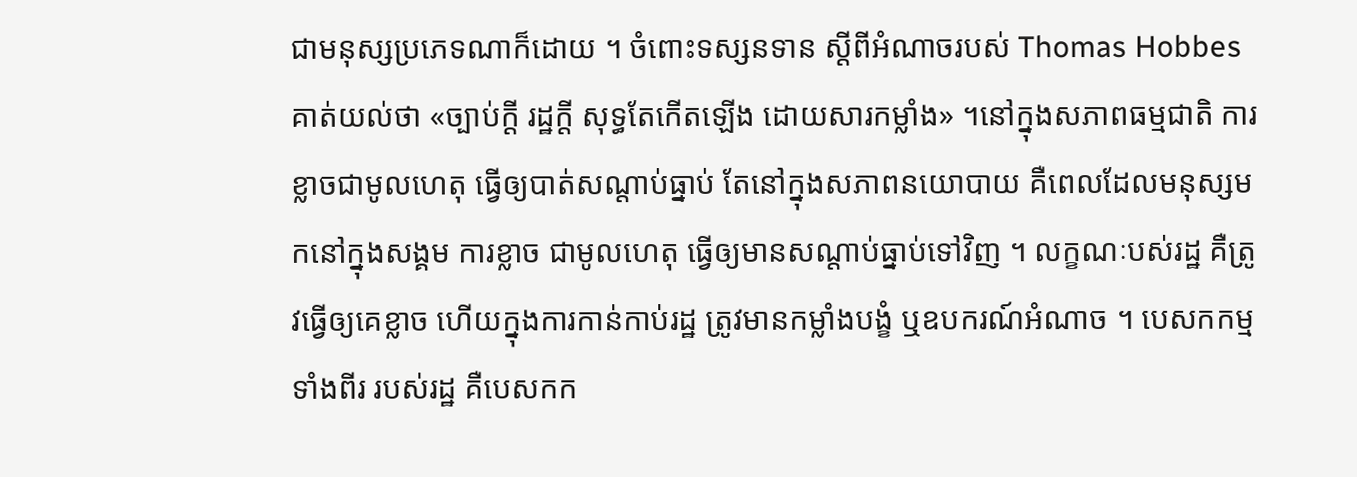ជាមនុស្សប្រភេទណាក៏ដោយ ។ ចំពោះទស្សនទាន ស្តីពីអំណាចរបស់ Thomas Hobbes គាត់យល់ថា «ច្បាប់ក្តី រដ្ឋក្តី សុទ្ធតែកើតឡើង ដោយសារកម្លាំង» ។នៅក្នុងសភាពធម្មជាតិ ការខ្លាចជាមូលហេតុ ធ្វើឲ្យបាត់សណ្តាប់ធ្នាប់ តែនៅក្នុងសភាពនយោបាយ គឺពេលដែលមនុស្សមកនៅក្នុងសង្គម ការខ្លាច ជាមូលហេតុ ធ្វើឲ្យមានសណ្តាប់ធ្នាប់ទៅវិញ ។ លក្ខណៈបស់រដ្ឋ គឺត្រូវធ្វើឲ្យគេខ្លាច ហើយក្នុងការកាន់កាប់រដ្ឋ ត្រូវមានកម្លាំងបង្ខំ ឬឧបករណ៍អំណាច ។ បេសកកម្មទាំងពីរ របស់រដ្ឋ គឺបេសកក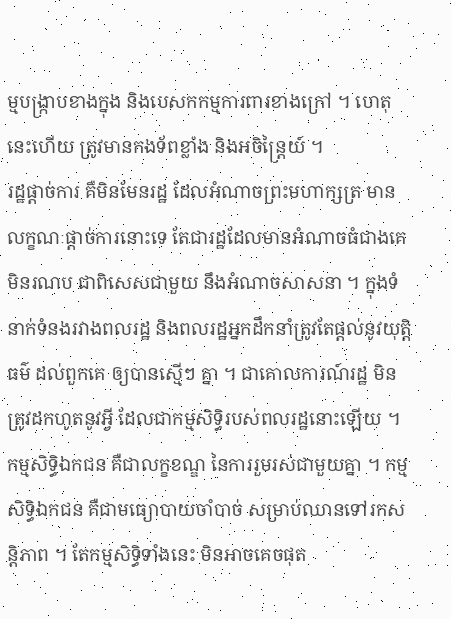ម្មបង្រ្កាបខាងក្នុង និងបេសកកម្មការពារខាងក្រៅ ។ ហេតុនេះហើយ ត្រូវមានកងទ័ពខ្លាំង និងអចិន្រ្តៃយ៍ ។
រដ្ឋផ្តាច់ការ គឺមិនមែនរដ្ឋ ដែលអំណាចព្រះមហាក្សត្រ មានលក្ខណៈផ្តាច់ការនោះទេ តែជារដ្ឋដែលមានអំណាចធំជាងគេ មិនរណប ជាពិសេសជាមួយ នឹងអំណាចសាសនា ។ ក្នុងទំនាក់ទំនងរវាងពលរដ្ឋ និងពលរដ្ឋអ្នកដឹកនាំត្រូវតែផ្តល់នូវយុត្តិធម៌ ដល់ពួកគេ ឲ្យបានស្មើៗ គ្នា ។ ជាគោលការណ៍រដ្ឋ មិនត្រូវដកហូតនូវអ្វី ដែលជាកម្មសិទ្ធិរបស់ពលរដ្ឋនោះឡើយ ។ កម្មសិទ្ធិឯកជន គឺជាលក្ខខណ្ឌ នៃការរួមរស់ជាមួយគ្នា ។ កម្មសិទ្ធិឯកជន គឺជាមធ្យោបាយចាំបាច់ សម្រាប់ឈានទៅរកសន្តិភាព ។ តែកម្មសិទ្ធិទាំងនេះ មិនអាចគេចផុត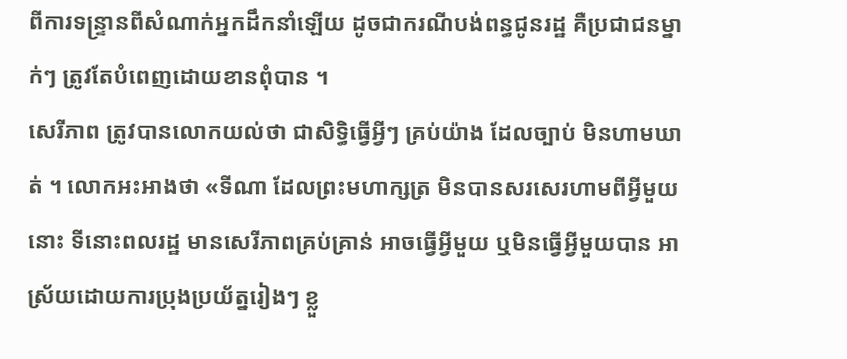ពីការទន្រ្ទានពីសំណាក់អ្នកដឹកនាំឡើយ ដូចជាករណីបង់ពន្ធជូនរដ្ឋ គឺប្រជាជនម្នាក់ៗ ត្រូវតែបំពេញដោយខានពុំបាន ។
សេរីភាព ត្រូវបានលោកយល់ថា ជាសិទ្ធិធ្វើអ្វីៗ គ្រប់យ៉ាង ដែលច្បាប់ មិនហាមឃាត់ ។ លោកអះអាងថា «ទីណា ដែលព្រះមហាក្សត្រ មិនបានសរសេរហាមពីអ្វីមួយនោះ ទីនោះពលរដ្ឋ មានសេរីភាពគ្រប់គ្រាន់ អាចធ្វើអ្វីមួយ ឬមិនធ្វើអ្វីមួយបាន អាស្រ័យដោយការប្រុងប្រយ័ត្នរៀងៗ ខ្លួ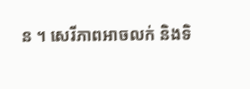ន ។ សេរីភាពអាចលក់ និងទិ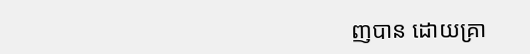ញបាន ដោយគ្រា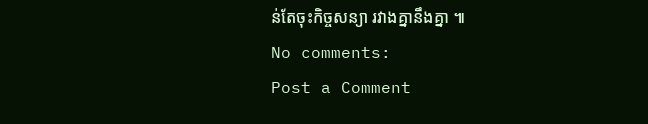ន់តែចុះកិច្ចសន្យា រវាងគ្នានឹងគ្នា ៕
No comments:
Post a Comment